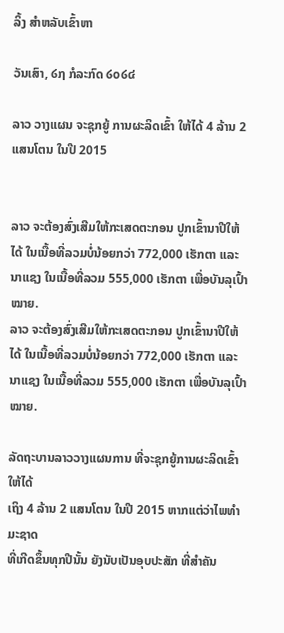ລິ້ງ ສຳຫລັບເຂົ້າຫາ

ວັນເສົາ, ໒໗ ກໍລະກົດ ໒໐໒໔

ລາວ ວາງແຜນ ຈະຊຸກຍູ້ ການຜະລິດເຂົ້າ ໃຫ້ໄດ້ 4 ລ້ານ 2 ແສນໂຕນ ໃນປີ 2015


ລາວ ຈະຕ້ອງສົ່ງເສີມໃຫ້ກະເສດຕະກອນ ປູກເຂົ້ານາປີໃຫ້ໄດ້ ໃນເນື້ອທີ່ລວມບໍ່ນ້ອຍກວ່າ 772,000 ເຮັກຕາ ແລະນາແຊງ ໃນເນື້ອທີ່ລວມ 555,000 ເຮັກຕາ ເພື່ອບັນລຸເປົ້າໝາຍ.
ລາວ ຈະຕ້ອງສົ່ງເສີມໃຫ້ກະເສດຕະກອນ ປູກເຂົ້ານາປີໃຫ້ໄດ້ ໃນເນື້ອທີ່ລວມບໍ່ນ້ອຍກວ່າ 772,000 ເຮັກຕາ ແລະນາແຊງ ໃນເນື້ອທີ່ລວມ 555,000 ເຮັກຕາ ເພື່ອບັນລຸເປົ້າໝາຍ.

ລັດຖະບານລາວວາງແຜນການ ທີ່ຈະຊຸກຍູ້ການຜະລິດເຂົ້າໃຫ້ໄດ້
ເຖິງ 4 ລ້ານ 2 ແສນໂຕນ ໃນປີ 2015 ຫາກແຕ່ວ່າໄພທຳມະຊາດ
ທີ່ເກີດຂຶ້ນທຸກປີນັ້ນ ຍັງນັບເປັນອຸບປະສັກ ທີ່ສຳຄັນ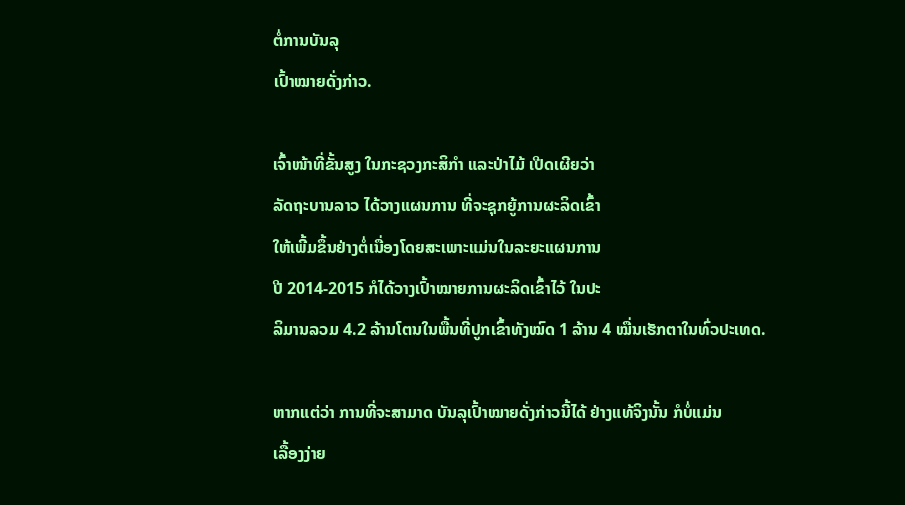ຕໍ່ການບັນລຸ
ເປົ້າໝາຍດັ່ງກ່າວ.

ເຈົ້າໜ້າທີ່ຂັ້ນສູງ ໃນກະຊວງກະສິກຳ ແລະປ່າໄມ້ ເປີດເຜີຍວ່າ
ລັດຖະບານລາວ ໄດ້ວາງແຜນການ ທີ່ຈະຊຸກຍູ້ການຜະລິດເຂົ້າ
ໃຫ້ເພີ້ມຂຶ້ນຢ່າງຕໍ່ເນື່ອງໂດຍສະເພາະແມ່ນໃນລະຍະແຜນການ
ປີ 2014-2015 ກໍໄດ້ວາງເປົ້າໝາຍການຜະລິດເຂົ້າໄວ້ ໃນປະ
ລິມານລວມ 4.2 ລ້ານໂຕນໃນພື້ນທີ່ປູກເຂົ້າທັງໝົດ 1 ລ້ານ 4 ໝື່ນເຮັກຕາໃນທົ່ວປະເທດ.

ຫາກແຕ່ວ່າ ການທີ່ຈະສາມາດ ບັນລຸເປົ້າໝາຍດັ່ງກ່າວນີ້ໄດ້ ຢ່າງແທ້ຈິງນັ້ນ ກໍບໍ່ແມ່ນ
ເລື້ອງງ່າຍ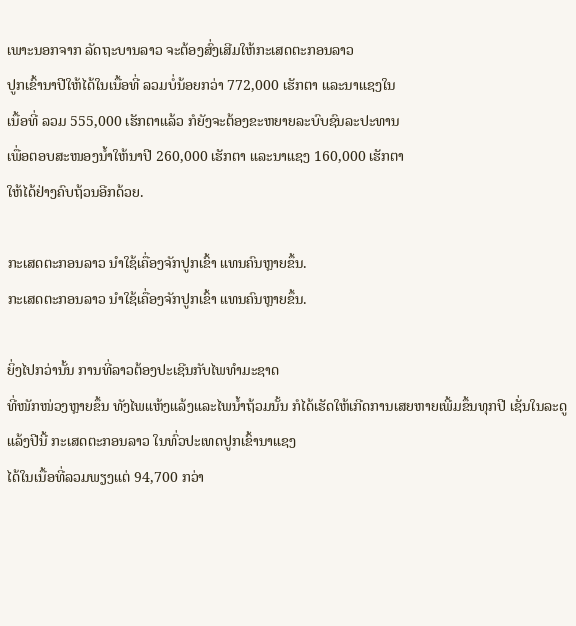ເພາະນອກຈາກ ລັດຖະບານລາວ ຈະຕ້ອງສົ່ງເສີມໃຫ້ກະເສດຕະກອນລາວ
ປູກເຂົ້ານາປີໃຫ້ໄດ້ໃນເນື້ອທີ່ ລວມບໍ່ນ້ອຍກວ່າ 772,000 ເຮັກຕາ ແລະນາແຊງໃນ
ເນື້ອທີ່ ລວມ 555,000 ເຮັກຕາແລ້ວ ກໍຍັງຈະຕ້ອງຂະຫຍາຍລະບົບຊົນລະປະທານ
ເພື່ອຕອບສະໜອງນ້ຳໃຫ້ນາປີ 260,000 ເຮັກຕາ ແລະນາແຊງ 160,000 ເຮັກຕາ
ໃຫ້ໄດ້ຢ່າງຄົບຖ້ວນອີກດ້ວຍ.

ກະເສດຕະກອນລາວ ນຳໃຊ້ເຄື່ອງຈັກປູກເຂົ້າ ແທນຄົນຫຼາຍຂຶ້ນ.
ກະເສດຕະກອນລາວ ນຳໃຊ້ເຄື່ອງຈັກປູກເຂົ້າ ແທນຄົນຫຼາຍຂຶ້ນ.

ຍິ່ງໄປກວ່ານັ້ນ ການທີ່ລາວຕ້ອງປະເຊີນກັບໄພທຳມະຊາດ
ທີ່ໜັກໜ່ວງຫຼາຍຂຶ້ນ ທັງໄພແຫ້ງແລ້ງແລະໄພນ້ຳຖ້ວມນັ້ນ ກໍໄດ້ເຮັດໃຫ້ເກີດການເສຍຫາຍເພີ້ມຂຶ້ນທຸກປີ ເຊັ່ນໃນລະດູ
ແລ້ງປີນີ້ ກະເສດຕະກອນລາວ ໃນທົ່ວປະເທດປູກເຂົ້ານາແຊງ
ໄດ້ໃນເນື້ອທີ່ລວມພຽງແຕ່ 94,700 ກວ່າ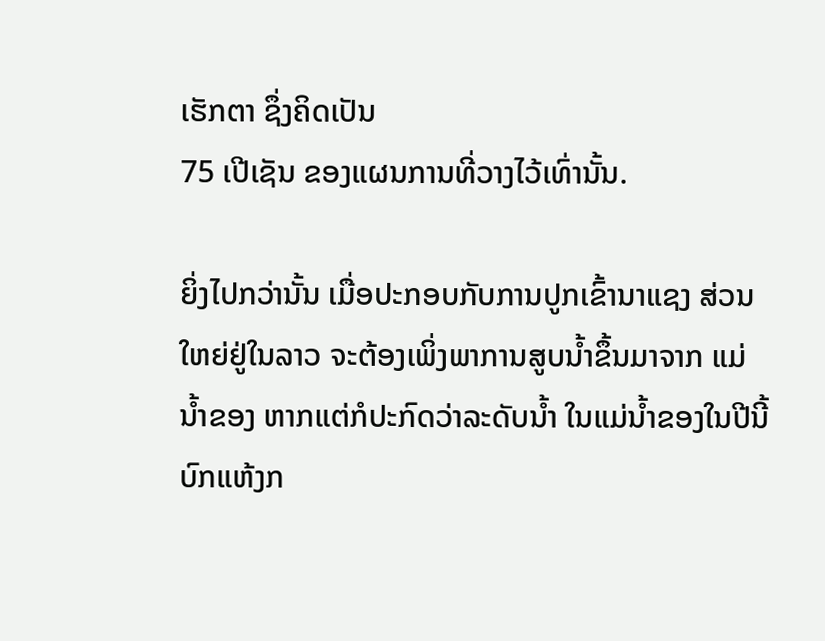ເຮັກຕາ ຊຶ່ງຄິດເປັນ
75 ເປີເຊັນ ຂອງແຜນການທີ່ວາງໄວ້ເທົ່ານັ້ນ.

ຍິ່ງໄປກວ່ານັ້ນ ເມື່ອປະກອບກັບການປູກເຂົ້ານາແຊງ ສ່ວນ
ໃຫຍ່ຢູ່ໃນລາວ ຈະຕ້ອງເພິ່ງພາການສູບນ້ຳຂຶ້ນມາຈາກ ແມ່
ນ້ຳຂອງ ຫາກແຕ່ກໍປະກົດວ່າລະດັບນ້ຳ ໃນແມ່ນ້ຳຂອງໃນປີນີ້
ບົກແຫ້ງກ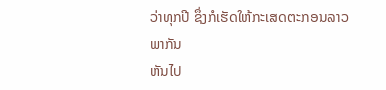ວ່າທຸກປີ ຊຶ່ງກໍເຮັດໃຫ້ກະເສດຕະກອນລາວ ພາກັນ
ຫັນໄປ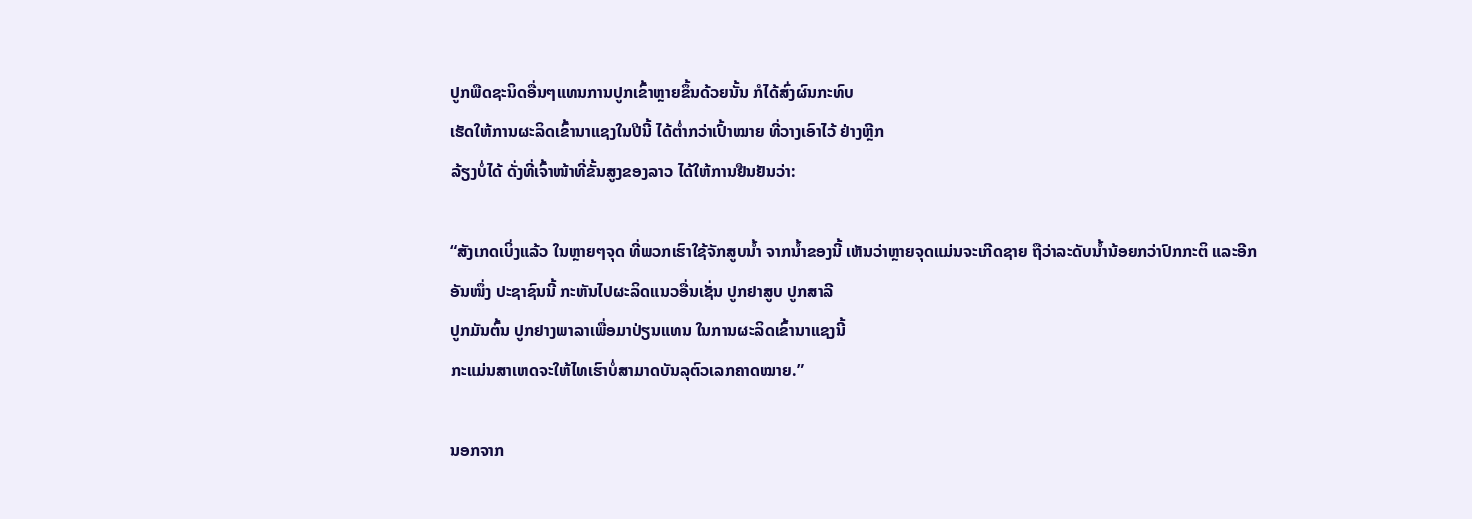ປູກພືດຊະນິດອື່ນໆແທນການປູກເຂົ້າຫຼາຍຂຶ້ນດ້ວຍນັ້ນ ກໍໄດ້ສົ່ງຜົນກະທົບ
ເຮັດໃຫ້ການຜະລິດເຂົ້ານາແຊງໃນປີນີ້ ໄດ້ຕ່ຳກວ່າເປົ້າໝາຍ ທີ່ວາງເອົາໄວ້ ຢ່າງຫຼີກ
ລ້ຽງບໍ່ໄດ້ ດັ່ງທີ່ເຈົ້າໜ້າທີ່ຂັ້ນສູງຂອງລາວ ໄດ້ໃຫ້ການຢືນຢັນວ່າ:

“ສັງເກດເບິ່ງແລ້ວ ໃນຫຼາຍໆຈຸດ ທີ່ພວກເຮົາໃຊ້ຈັກສູບນ້ຳ ຈາກນ້ຳຂອງນີ້ ເຫັນວ່າຫຼາຍຈຸດແມ່ນຈະເກີດຊາຍ ຖືວ່າລະດັບນ້ຳນ້ອຍກວ່າປົກກະຕິ ແລະອີກ
ອັນໜຶ່ງ ປະຊາຊົນນີ້ ກະຫັນໄປຜະລິດແນວອື່ນເຊັ່ນ ປູກຢາສູບ ປູກສາລີ
ປູກມັນຕົ້ນ ປູກຢາງພາລາເພື່ອມາປ່ຽນແທນ ໃນການຜະລິດເຂົ້ານາແຊງນີ້
ກະແມ່ນສາເຫດຈະໃຫ້ໄທເຮົາບໍ່ສາມາດບັນລຸຕົວເລກຄາດໝາຍ.”

ນອກຈາກ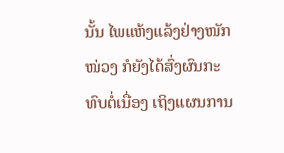ນັ້ນ ໄພແຫ້ງແລ້ງຢ່າງໜັກໜ່ວງ ກໍຍັງໄດ້ສົ່ງຜົນກະທົບຕໍ່ເນື່ອງ ເຖິງແຜນການ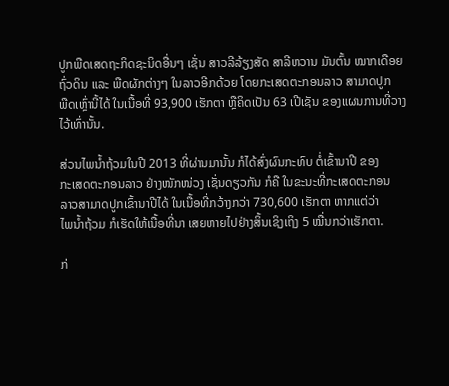ປູກພືດເສດຖະກິດຊະນິດອື່ນໆ ເຊັ່ນ ສາວລີລ້ຽງສັດ ສາລີຫວານ ມັນຕົ້ນ ໝາກເດືອຍ
ຖົ່ວດິນ ແລະ ພືດຜັກຕ່າງໆ ໃນລາວອີກດ້ວຍ ໂດຍກະເສດຕະກອນລາວ ສາມາດປູກ
ພືດເຫຼົ່ານີ້ໄດ້ ໃນເນື້ອທີ່ 93,900 ເຮັກຕາ ຫຼືຄິດເປັນ 63 ເປີເຊັນ ຂອງແຜນການທີ່ວາງ
ໄວ້ເທົ່ານັ້ນ.

ສ່ວນໄພນ້ຳຖ້ວມໃນປີ 2013 ທີ່ຜ່ານມານັ້ນ ກໍໄດ້ສົ່ງຜົນກະທົບ ຕໍ່ເຂົ້ານາປີ ຂອງ
ກະເສດຕະກອນລາວ ຢ່າງໜັກໜ່ວງ ເຊັ່ນດຽວກັນ ກໍຄື ໃນຂະນະທີ່ກະເສດຕະກອນ
ລາວສາມາດປູກເຂົ້ານາປີໄດ້ ໃນເນື້ອທີ່ກວ້າງກວ່າ 730,600 ເຮັກຕາ ຫາກແຕ່ວ່າ
ໄພນ້ຳຖ້ວມ ກໍເຮັດໃຫ້ເນື້ອທີ່ນາ ເສຍຫາຍໄປຢ່າງສິ້ນເຊິງເຖິງ 5 ໝື່ນກວ່າເຮັກຕາ.

ກ່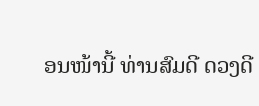ອນໜ້ານີ້ ທ່ານສົມດີ ດວງດີ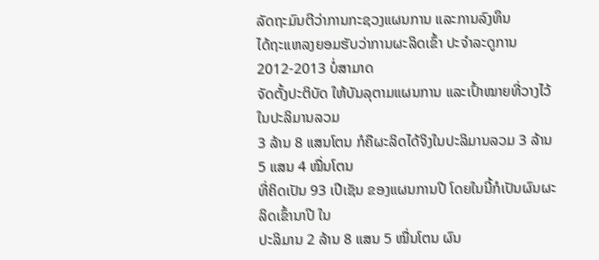ລັດຖະມົນຕີວ່າການກະຊວງແຜນການ ແລະການລົງທຶນ
ໄດ້ຖະແຫລງຍອມຮັບວ່າການຜະລິດເຂົ້າ ປະຈຳລະດູການ 2012-2013 ບໍ່ສາມາດ
ຈັດຕັ້ງປະຕິບັດ ໃຫ້ບັນລຸຕາມແຜນການ ແລະເປົ້າໝາຍທີ່ວາງໄວ້ ໃນປະລິມານລວມ
3 ລ້ານ 8 ແສນໂຕນ ກໍຄືຜະລິດໄດ້ຈິງໃນປະລິມານລວມ 3 ລ້ານ 5 ແສນ 4 ໝື່ນໂຕນ
ທີ່ຄິດເປັນ 93 ເປີເຊັນ ຂອງແຜນການປີ ໂດຍໃນນີ້ກໍເປັນຜົນຜະລິດເຂົ້ານາປີ ໃນ
ປະລິມານ 2 ລ້ານ 8 ແສນ 5 ໝື່ນໂຕນ ຜົນ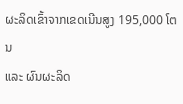ຜະລິດເຂົ້າຈາກເຂດເນີນສູງ 195,000 ໂຕນ
ແລະ ຜົນຜະລິດ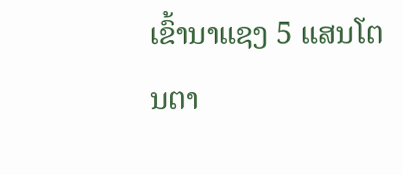ເຂົ້ານາແຊງ 5 ແສນໂຕນຕາ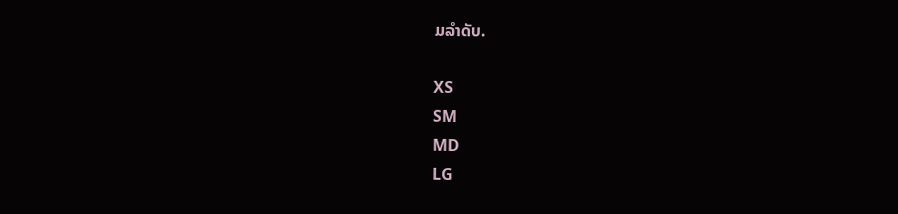ມລຳດັບ.

XS
SM
MD
LG